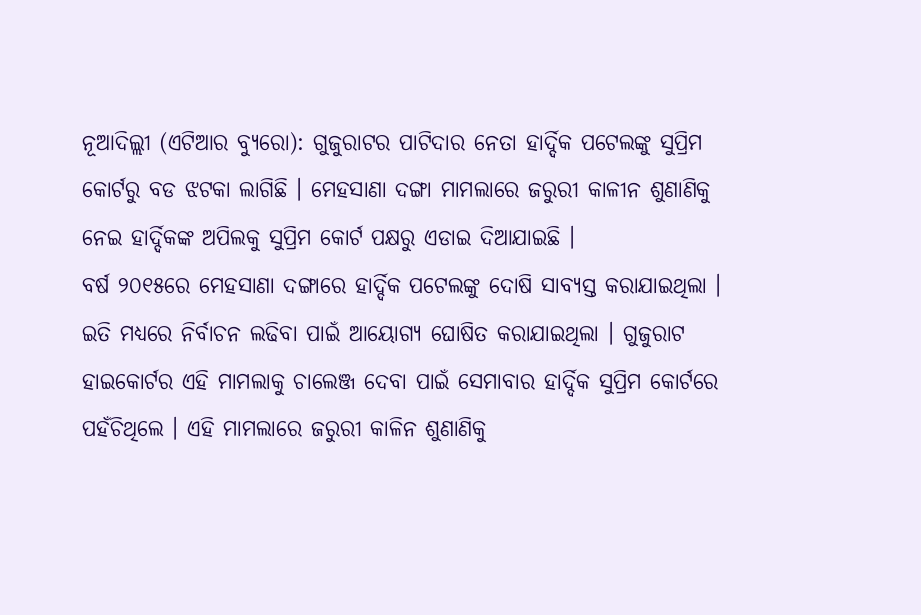ନୂଆଦିଲ୍ଲୀ (ଏଟିଆର ବ୍ୟୁରୋ): ଗୁଜୁରାଟର ପାଟିଦାର ନେତା ହାର୍ଦ୍ଦିକ ପଟେଲଙ୍କୁ ସୁପ୍ରିମ କୋର୍ଟରୁ ବଡ ଝଟକା ଲାଗିଛି । ମେହସାଣା ଦଙ୍ଗା ମାମଲାରେ ଜରୁରୀ କାଳୀନ ଶୁଣାଣିକୁ ନେଇ ହାର୍ଦ୍ଦିକଙ୍କ ଅପିଲକୁ ସୁପ୍ରିମ କୋର୍ଟ ପକ୍ଷରୁ ଏଡାଇ ଦିଆଯାଇଛି ।
ବର୍ଷ ୨୦୧୫ରେ ମେହସାଣା ଦଙ୍ଗାରେ ହାର୍ଦ୍ଦିକ ପଟେଲଙ୍କୁ ଦୋଷି ସାବ୍ୟସ୍ତ କରାଯାଇଥିଲା । ଇତି ମଧ୍ୟରେ ନିର୍ବାଚନ ଲଢିବା ପାଇଁ ଆୟୋଗ୍ୟ ଘୋଷିତ କରାଯାଇଥିଲା । ଗୁଜୁରାଟ ହାଇକୋର୍ଟର ଏହି ମାମଲାକୁ ଚାଲେଞ୍ଜ ଦେବା ପାଇଁ ସେମାବାର ହାର୍ଦ୍ଦିକ ସୁପ୍ରିମ କୋର୍ଟରେ ପହଁଚିଥିଲେ । ଏହି ମାମଲାରେ ଜରୁରୀ କାଳିନ ଶୁଣାଣିକୁ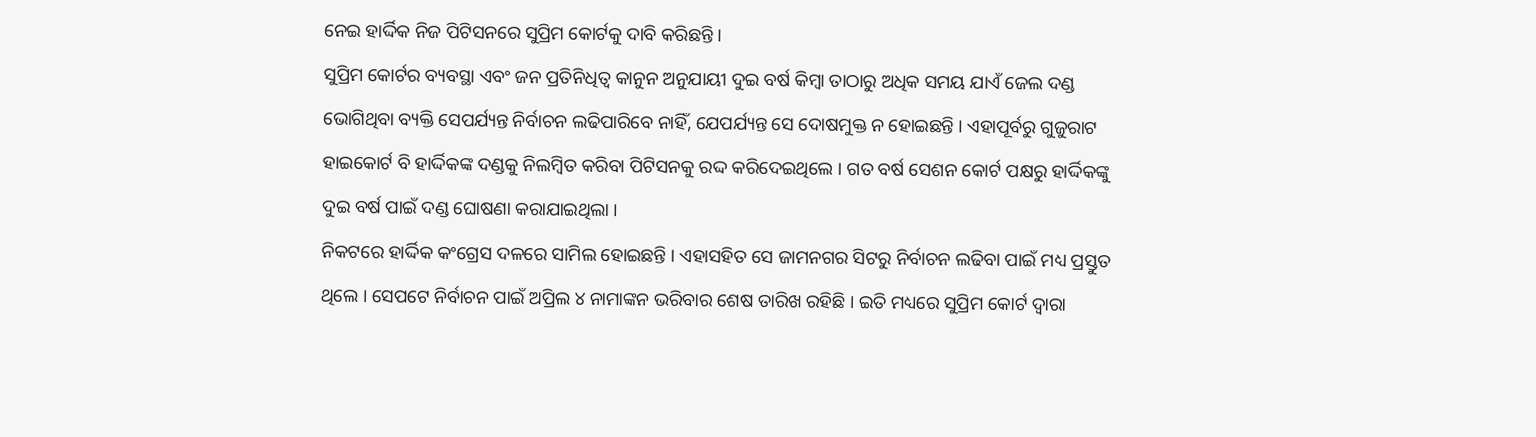ନେଇ ହାର୍ଦ୍ଦିକ ନିଜ ପିଟିସନରେ ସୁପ୍ରିମ କୋର୍ଟକୁ ଦାବି କରିଛନ୍ତି ।
ସୁପ୍ରିମ କୋର୍ଟର ବ୍ୟବସ୍ଥା ଏବଂ ଜନ ପ୍ରତିନିଧିତ୍ୱ କାନୁନ ଅନୁଯାୟୀ ଦୁଇ ବର୍ଷ କିମ୍ବା ତାଠାରୁ ଅଧିକ ସମୟ ଯାଏଁ ଜେଲ ଦଣ୍ଡ ଭୋଗିଥିବା ବ୍ୟକ୍ତି ସେପର୍ଯ୍ୟନ୍ତ ନିର୍ବାଚନ ଲଢିପାରିବେ ନାହିଁ, ଯେପର୍ଯ୍ୟନ୍ତ ସେ ଦୋଷମୁକ୍ତ ନ ହୋଇଛନ୍ତି । ଏହାପୂର୍ବରୁ ଗୁଜୁରାଟ ହାଇକୋର୍ଟ ବି ହାର୍ଦ୍ଦିକଙ୍କ ଦଣ୍ଡକୁ ନିଲମ୍ବିତ କରିବା ପିଟିସନକୁ ରଦ୍ଦ କରିଦେଇଥିଲେ । ଗତ ବର୍ଷ ସେଶନ କୋର୍ଟ ପକ୍ଷରୁ ହାର୍ଦ୍ଦିକଙ୍କୁ ଦୁଇ ବର୍ଷ ପାଇଁ ଦଣ୍ଡ ଘୋଷଣା କରାଯାଇଥିଲା ।
ନିକଟରେ ହାର୍ଦ୍ଦିକ କଂଗ୍ରେସ ଦଳରେ ସାମିଲ ହୋଇଛନ୍ତି । ଏହାସହିତ ସେ ଜାମନଗର ସିଟରୁ ନିର୍ବାଚନ ଲଢିବା ପାଇଁ ମଧ୍ୟ ପ୍ରସ୍ତୁତ ଥିଲେ । ସେପଟେ ନିର୍ବାଚନ ପାଇଁ ଅପ୍ରିଲ ୪ ନାମାଙ୍କନ ଭରିବାର ଶେଷ ତାରିଖ ରହିଛି । ଇତି ମଧ୍ୟରେ ସୁପ୍ରିମ କୋର୍ଟ ଦ୍ୱାରା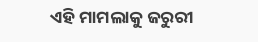ଏହି ମାମଲାକୁ ଜରୁରୀ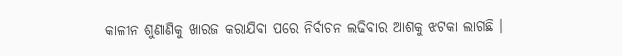କାଳୀନ ଶୁଣାଣିକୁ ଖାରଜ କରାଯିବା ପରେ ନିର୍ବାଚନ ଲଢିବାର ଆଶକୁ ଝଟକା ଲାଗଛି ।